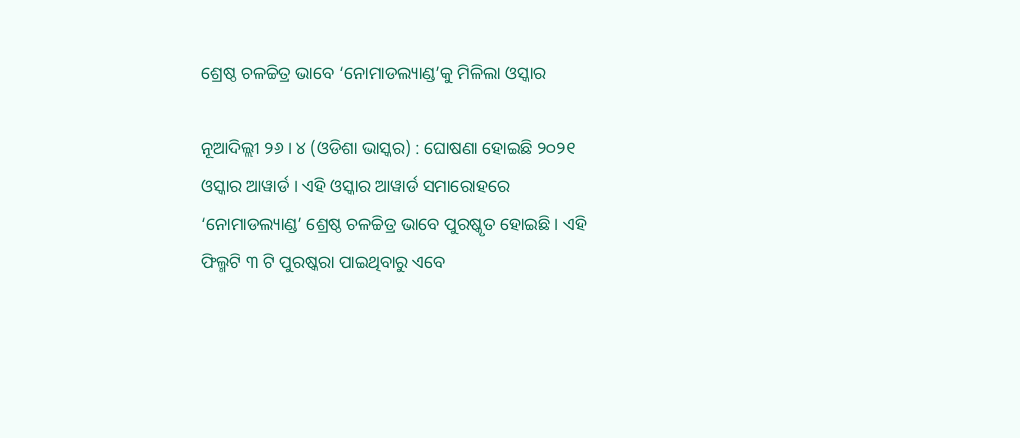ଶ୍ରେଷ୍ଠ ଚଳଚ୍ଚିତ୍ର ଭାବେ ‘ନୋମାଡଲ୍ୟାଣ୍ଡ’କୁ ମିଳିଲା ଓସ୍କାର

ନୂଆଦିଲ୍ଲୀ ୨୬ । ୪ (ଓଡିଶା ଭାସ୍କର) : ଘୋଷଣା ହୋଇଛି ୨୦୨୧ ଓସ୍କାର ଆୱାର୍ଡ । ଏହି ଓସ୍କାର ଆୱାର୍ଡ ସମାରୋହରେ ‘ନୋମାଡଲ୍ୟାଣ୍ଡ’ ଶ୍ରେଷ୍ଠ ଚଳଚ୍ଚିତ୍ର ଭାବେ ପୁରଷ୍କୃତ ହୋଇଛି । ଏହି ଫିଲ୍ମଟି ୩ ଟି ପୁରଷ୍କରା ପାଇଥିବାରୁ ଏବେ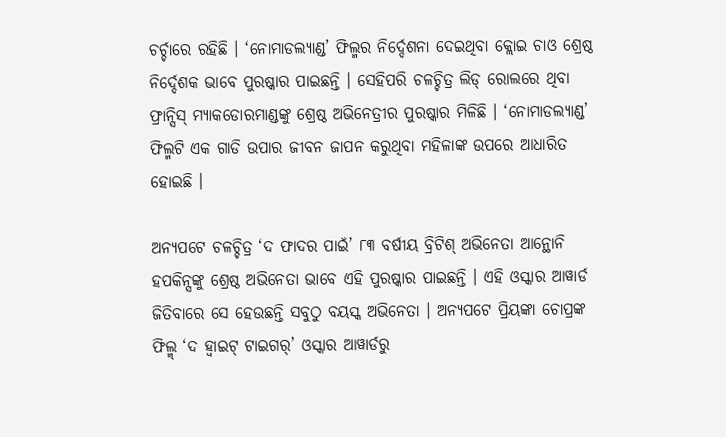ଚର୍ଚ୍ଚାରେ ରହିଛି । ‘ନୋମାଡଲ୍ୟାଣ୍ଡ’ ଫିଲ୍ମର ନିର୍ଦ୍ଦେଶନା ଦେଇଥିବା କ୍ଲୋଇ ଚାଓ ଶ୍ରେଷ୍ଠ ନିର୍ଦ୍ଦେଶକ ଭାବେ ପୁରଷ୍କାର ପାଇଛନ୍ତି । ସେହିପରି ଚଳଚ୍ଚିତ୍ର ଲିଡ୍ ରୋଲରେ ଥିବା ଫ୍ରାନ୍ସିସ୍ ମ୍ୟାକଡୋରମାଣ୍ଡଙ୍କୁ ଶ୍ରେଷ୍ଠ ଅଭିନେତ୍ରୀର ପୁରଷ୍କାର ମିଳିଛି । ‘ନୋମାଡଲ୍ୟାଣ୍ଡ’ ଫିଲ୍ମଟି ଏକ ଗାଡି ଉପାର ଜୀବନ ଜାପନ କରୁଥିବା ମହିଳାଙ୍କ ଉପରେ ଆଧାରିତ ହୋଇଛି ।

ଅନ୍ୟପଟେ ଚଳଚ୍ଚିତ୍ର ‘ଦ ଫାଦର ପାଇଁ’ ୮୩ ବର୍ଷୀୟ ବ୍ରିଟିଶ୍ ଅଭିନେତା ଆନ୍ଥୋନି ହପକିନ୍ସଙ୍କୁ ଶ୍ରେଷ୍ଠ ଅଭିନେତା ଭାବେ ଏହି ପୁରଷ୍କାର ପାଇଛନ୍ତି । ଏହି ଓସ୍କାର ଆୱାର୍ଡ ଜିତିବାରେ ସେ ହେଉଛନ୍ତି ସବୁଠୁ ବୟସ୍କ ଅଭିନେତା । ଅନ୍ୟପଟେ ପ୍ରିୟଙ୍କା ଚୋପ୍ରଙ୍କ ଫିଲ୍ମ୍ ‘ଦ ହ୍ୱାଇଟ୍ ଟାଇଗର୍’ ଓସ୍କାର ଆୱାର୍ଡରୁ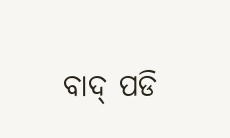ବାଦ୍ ପଡି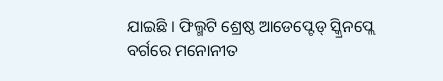ଯାଇଛି । ଫିଲ୍ମଟି ଶ୍ରେଷ୍ଠ ଆଡେପ୍ଟେଡ୍ ସ୍କ୍ରିନପ୍ଲେ ବର୍ଗରେ ମନୋନୀତ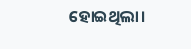ହୋଇଥିଲା।